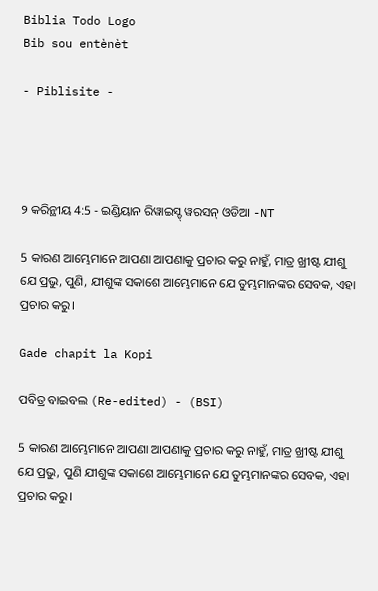Biblia Todo Logo
Bib sou entènèt

- Piblisite -




୨ କରିନ୍ଥୀୟ 4:5 - ଇଣ୍ଡିୟାନ ରିୱାଇସ୍ଡ୍ ୱରସନ୍ ଓଡିଆ -NT

5 କାରଣ ଆମ୍ଭେମାନେ ଆପଣା ଆପଣାକୁ ପ୍ରଚାର କରୁ ନାହୁଁ, ମାତ୍ର ଖ୍ରୀଷ୍ଟ ଯୀଶୁ ଯେ ପ୍ରଭୁ, ପୁଣି, ଯୀଶୁଙ୍କ ସକାଶେ ଆମ୍ଭେମାନେ ଯେ ତୁମ୍ଭମାନଙ୍କର ସେବକ, ଏହା ପ୍ରଚାର କରୁ।

Gade chapit la Kopi

ପବିତ୍ର ବାଇବଲ (Re-edited) - (BSI)

5 କାରଣ ଆମ୍ଭେମାନେ ଆପଣା ଆପଣାକୁ ପ୍ରଚାର କରୁ ନାହୁଁ, ମାତ୍ର ଖ୍ରୀଷ୍ଟ ଯୀଶୁ ଯେ ପ୍ରଭୁ, ପୁଣି ଯୀଶୁଙ୍କ ସକାଶେ ଆମ୍ଭେମାନେ ଯେ ତୁମ୍ଭମାନଙ୍କର ସେବକ, ଏହା ପ୍ରଚାର କରୁ।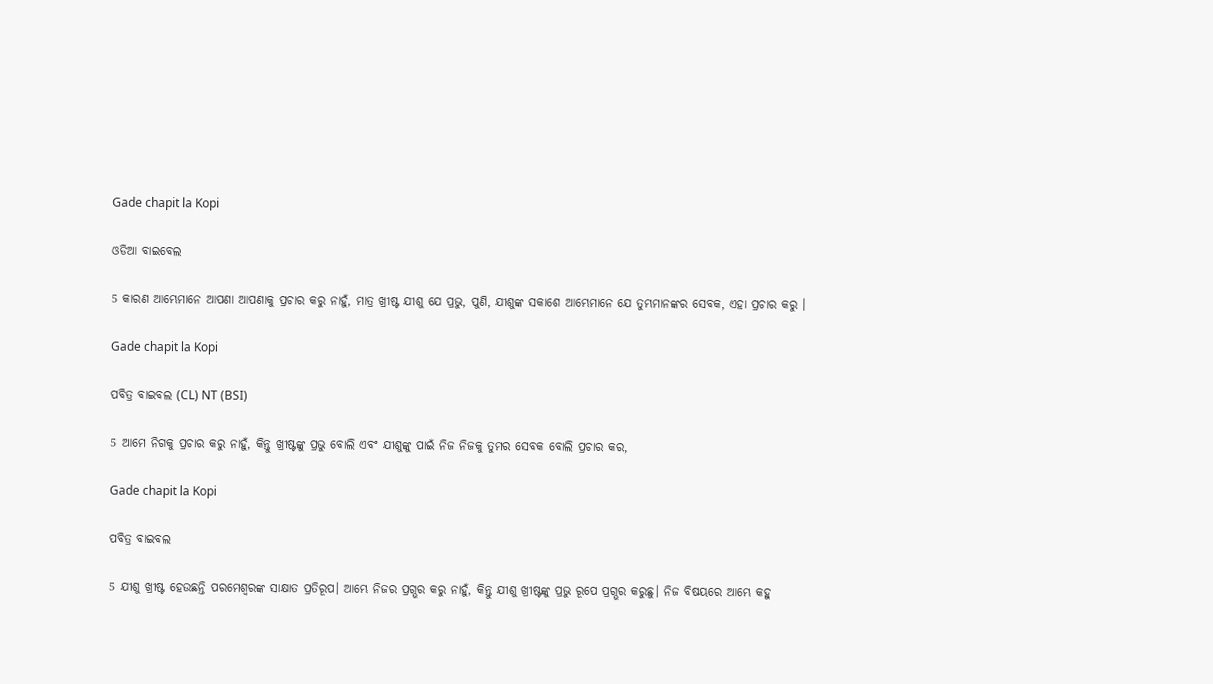Gade chapit la Kopi

ଓଡିଆ ବାଇବେଲ

5 କାରଣ ଆମ୍ଭେମାନେ ଆପଣା ଆପଣାକୁ ପ୍ରଚାର କରୁ ନାହୁଁ, ମାତ୍ର ଖ୍ରୀଷ୍ଟ ଯୀଶୁ ଯେ ପ୍ରଭୁ, ପୁଣି, ଯୀଶୁଙ୍କ ସକାଶେ ଆମ୍ଭେମାନେ ଯେ ତୁମ୍ଭମାନଙ୍କର ସେବକ, ଏହା ପ୍ରଚାର କରୁ ।

Gade chapit la Kopi

ପବିତ୍ର ବାଇବଲ (CL) NT (BSI)

5 ଆମେ ନିଗକୁ ପ୍ରଚାର କରୁ ନାହୁଁ, କିନ୍ତୁ ଖ୍ରୀଷ୍ଟଙ୍କୁ ପ୍ରଭୁ ବୋଲି ଏବଂ ଯୀଶୁଙ୍କୁ ପାଇଁ ନିଜ ନିଜକୁ ତୁମର ସେବକ ବୋଲି ପ୍ରଚାର କର,

Gade chapit la Kopi

ପବିତ୍ର ବାଇବଲ

5 ଯୀଶୁ ଖ୍ରୀଷ୍ଟ ହେଉଛନ୍ତି ପରମେଶ୍ୱରଙ୍କ ସାକ୍ଷାତ ପ୍ରତିରୂପ। ଆମ୍ଭେ ନିଜର ପ୍ରଗ୍ଭର କରୁ ନାହୁଁ, କିନ୍ତୁ ଯୀଶୁ ଖ୍ରୀଷ୍ଟଙ୍କୁ ପ୍ରଭୁ ରୂପେ ପ୍ରଗ୍ଭର କରୁଛୁ। ନିଜ ବିଷୟରେ ଆମ୍ଭେ କହୁ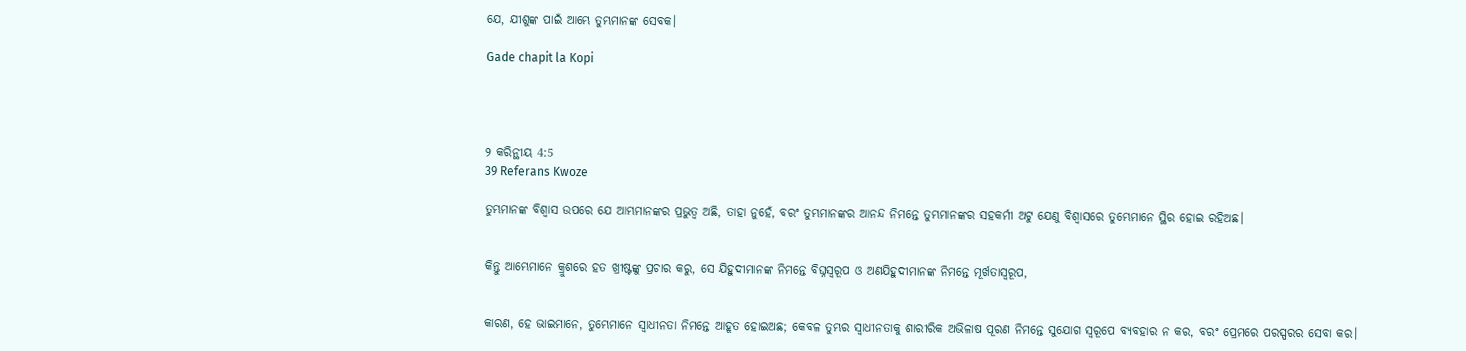ଯେ, ଯୀଶୁଙ୍କ ପାଇଁ ଆମ୍ଭେ ତୁମ୍ଭମାନଙ୍କ ସେବକ।

Gade chapit la Kopi




୨ କରିନ୍ଥୀୟ 4:5
39 Referans Kwoze

ତୁମ୍ଭମାନଙ୍କ ବିଶ୍ୱାସ ଉପରେ ଯେ ଆମ୍ଭମାନଙ୍କର ପ୍ରଭୁତ୍ୱ ଅଛି, ତାହା ନୁହେଁ, ବରଂ ତୁମ୍ଭମାନଙ୍କର ଆନନ୍ଦ ନିମନ୍ତେ ତୁମ୍ଭମାନଙ୍କର ସହକର୍ମୀ ଅଟୁ ଯେଣୁ ବିଶ୍ୱାସରେ ତୁମ୍ଭେମାନେ ସ୍ଥିର ହୋଇ ରହିଅଛ।


କିନ୍ତୁ ଆମ୍ଭେମାନେ କ୍ରୁଶରେ ହତ ଖ୍ରୀଷ୍ଟଙ୍କୁ ପ୍ରଚାର କରୁ, ସେ ଯିହୁଦୀମାନଙ୍କ ନିମନ୍ତେ ବିଘ୍ନସ୍ୱରୂପ ଓ ଅଣଯିହୁଦୀମାନଙ୍କ ନିମନ୍ତେ ମୂର୍ଖତାସ୍ୱରୂପ,


କାରଣ, ହେ ଭାଇମାନେ, ତୁମ୍ଭେମାନେ ସ୍ୱାଧୀନତା ନିମନ୍ତେ ଆହୂତ ହୋଇଅଛ; କେବଳ ତୁମ୍ଭର ସ୍ୱାଧୀନତାକୁ ଶାରୀରିକ ଅଭିଳାଷ ପୂରଣ ନିମନ୍ତେ ସୁଯୋଗ ସ୍ୱରୂପେ ବ୍ୟବହାର ନ କର, ବରଂ ପ୍ରେମରେ ପରସ୍ପରର ସେବା କର।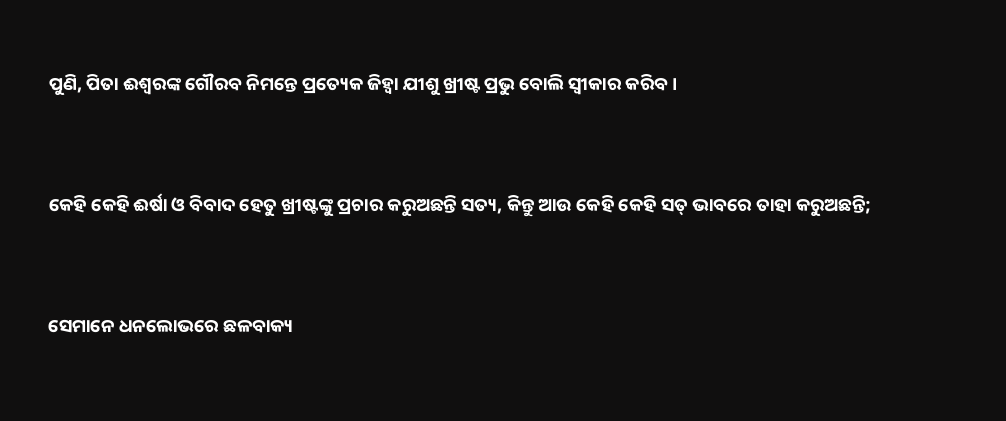ପୁଣି, ପିତା ଈଶ୍ବରଙ୍କ ଗୌରବ ନିମନ୍ତେ ପ୍ରତ୍ୟେକ ଜିହ୍ୱା ଯୀଶୁ ଖ୍ରୀଷ୍ଟ ପ୍ରଭୁ ବୋଲି ସ୍ୱୀକାର କରିବ।


କେହି କେହି ଈର୍ଷା ଓ ବିବାଦ ହେତୁ ଖ୍ରୀଷ୍ଟଙ୍କୁ ପ୍ରଚାର କରୁଅଛନ୍ତି ସତ୍ୟ, କିନ୍ତୁ ଆଉ କେହି କେହି ସତ୍ ଭାବରେ ତାହା କରୁଅଛନ୍ତି;


ସେମାନେ ଧନଲୋଭରେ ଛଳବାକ୍ୟ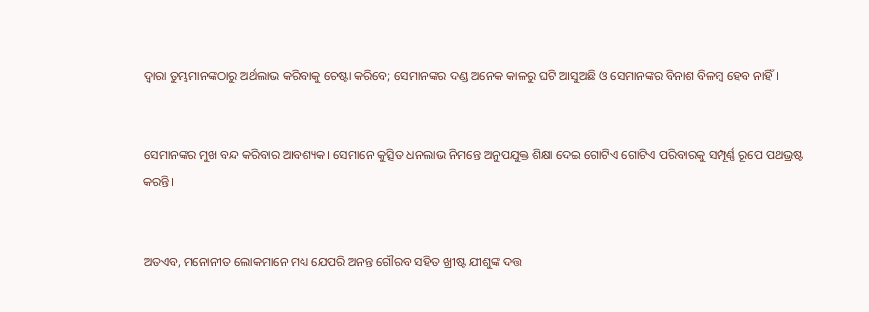ଦ୍ୱାରା ତୁମ୍ଭମାନଙ୍କଠାରୁ ଅର୍ଥଲାଭ କରିବାକୁ ଚେଷ୍ଟା କରିବେ; ସେମାନଙ୍କର ଦଣ୍ଡ ଅନେକ କାଳରୁ ଘଟି ଆସୁଅଛି ଓ ସେମାନଙ୍କର ବିନାଶ ବିଳମ୍ବ ହେବ ନାହିଁ।


ସେମାନଙ୍କର ମୁଖ ବନ୍ଦ କରିବାର ଆବଶ୍ୟକ। ସେମାନେ କୁତ୍ସିତ ଧନଲାଭ ନିମନ୍ତେ ଅନୁପଯୁକ୍ତ ଶିକ୍ଷା ଦେଇ ଗୋଟିଏ ଗୋଟିଏ ପରିବାରକୁ ସମ୍ପୂର୍ଣ୍ଣ ରୂପେ ପଥଭ୍ରଷ୍ଟ କରନ୍ତି।


ଅତଏବ, ମନୋନୀତ ଲୋକମାନେ ମଧ୍ୟ ଯେପରି ଅନନ୍ତ ଗୌରବ ସହିତ ଖ୍ରୀଷ୍ଟ ଯୀଶୁଙ୍କ ଦତ୍ତ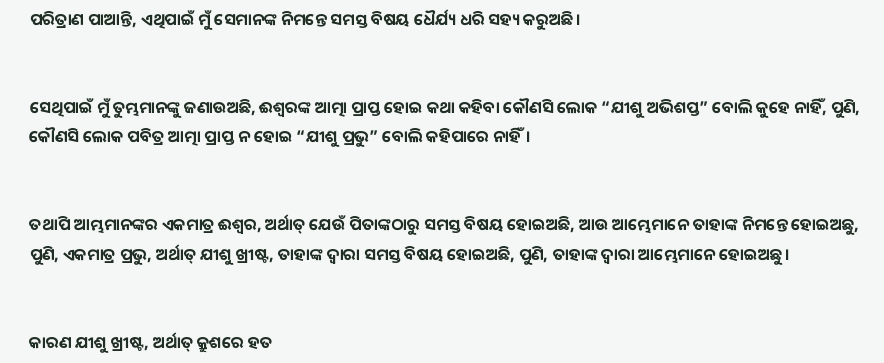ପରିତ୍ରାଣ ପାଆନ୍ତି, ଏଥିପାଇଁ ମୁଁ ସେମାନଙ୍କ ନିମନ୍ତେ ସମସ୍ତ ବିଷୟ ଧୈର୍ଯ୍ୟ ଧରି ସହ୍ୟ କରୁଅଛି।


ସେଥିପାଇଁ ମୁଁ ତୁମ୍ଭମାନଙ୍କୁ ଜଣାଉଅଛି, ଈଶ୍ବରଙ୍କ ଆତ୍ମା ପ୍ରାପ୍ତ ହୋଇ କଥା କହିବା କୌଣସି ଲୋକ “ଯୀଶୁ ଅଭିଶପ୍ତ” ବୋଲି କୁହେ ନାହିଁ, ପୁଣି, କୌଣସି ଲୋକ ପବିତ୍ର ଆତ୍ମା ପ୍ରାପ୍ତ ନ ହୋଇ “ଯୀଶୁ ପ୍ରଭୁ” ବୋଲି କହିପାରେ ନାହିଁ।


ତଥାପି ଆମ୍ଭମାନଙ୍କର ଏକମାତ୍ର ଈଶ୍ବର, ଅର୍ଥାତ୍‍ ଯେଉଁ ପିତାଙ୍କଠାରୁ ସମସ୍ତ ବିଷୟ ହୋଇଅଛି, ଆଉ ଆମ୍ଭେମାନେ ତାହାଙ୍କ ନିମନ୍ତେ ହୋଇଅଛୁ, ପୁଣି, ଏକମାତ୍ର ପ୍ରଭୁ, ଅର୍ଥାତ୍‍ ଯୀଶୁ ଖ୍ରୀଷ୍ଟ, ତାହାଙ୍କ ଦ୍ୱାରା ସମସ୍ତ ବିଷୟ ହୋଇଅଛି, ପୁଣି, ତାହାଙ୍କ ଦ୍ୱାରା ଆମ୍ଭେମାନେ ହୋଇଅଛୁ।


କାରଣ ଯୀଶୁ ଖ୍ରୀଷ୍ଟ, ଅର୍ଥାତ୍‍ କ୍ରୁଶରେ ହତ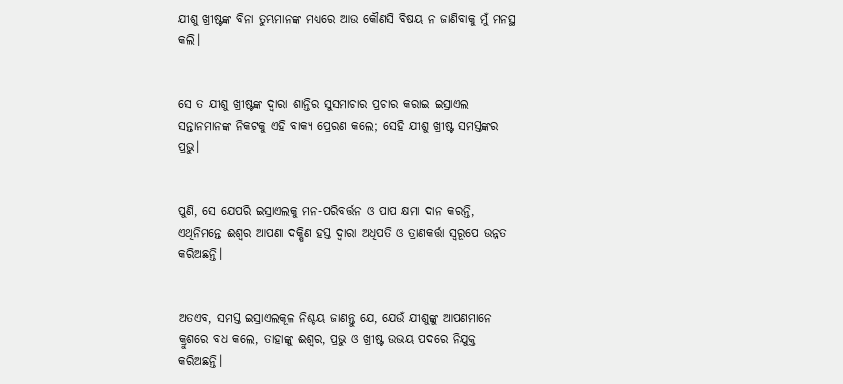ଯୀଶୁ ଖ୍ରୀଷ୍ଟଙ୍କ ବିନା ତୁମ୍ଭମାନଙ୍କ ମଧ୍ୟରେ ଆଉ କୌଣସି ବିଷୟ ନ ଜାଣିବାକୁ ମୁଁ ମନସ୍ଥ କଲି।


ସେ ତ ଯୀଶୁ ଖ୍ରୀଷ୍ଟଙ୍କ ଦ୍ୱାରା ଶାନ୍ତିର ସୁସମାଚାର ପ୍ରଚାର କରାଇ ଇସ୍ରାଏଲ ସନ୍ତାନମାନଙ୍କ ନିକଟକୁ ଏହି ବାକ୍ୟ ପ୍ରେରଣ କଲେ; ସେହି ଯୀଶୁ ଖ୍ରୀଷ୍ଟ ସମସ୍ତଙ୍କର ପ୍ରଭୁ।


ପୁଣି, ସେ ଯେପରି ଇସ୍ରାଏଲକୁ ମନ-ପରିବର୍ତ୍ତନ ଓ ପାପ କ୍ଷମା ଦାନ କରନ୍ତି, ଏଥିନିମନ୍ତେ ଈଶ୍ବର ଆପଣା ଦକ୍ଷିଣ ହସ୍ତ ଦ୍ୱାରା ଅଧିପତି ଓ ତ୍ରାଣକର୍ତ୍ତା ସ୍ୱରୂପେ ଉନ୍ନତ କରିଅଛନ୍ତି।


ଅତଏବ, ସମସ୍ତ ଇସ୍ରାଏଲକୂଳ ନିଶ୍ଚୟ ଜାଣନ୍ତୁ ଯେ, ଯେଉଁ ଯୀଶୁଙ୍କୁ ଆପଣମାନେ କ୍ରୁଶରେ ବଧ କଲେ, ତାହାଙ୍କୁ ଈଶ୍ବର, ପ୍ରଭୁ ଓ ଖ୍ରୀଷ୍ଟ ଉଭୟ ପଦରେ ନିଯୁକ୍ତ କରିଅଛନ୍ତି।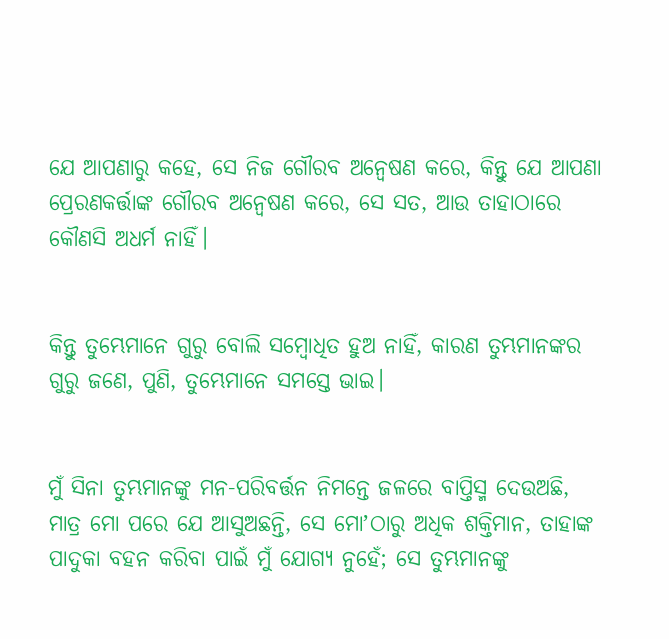ଯେ ଆପଣାରୁ କହେ, ସେ ନିଜ ଗୌରବ ଅନ୍ୱେଷଣ କରେ, କିନ୍ତୁ ଯେ ଆପଣା ପ୍ରେରଣକର୍ତ୍ତାଙ୍କ ଗୌରବ ଅନ୍ୱେଷଣ କରେ, ସେ ସତ, ଆଉ ତାହାଠାରେ କୌଣସି ଅଧର୍ମ ନାହିଁ।


କିନ୍ତୁ ତୁମ୍ଭେମାନେ ଗୁରୁ ବୋଲି ସମ୍ବୋଧିତ ହୁଅ ନାହିଁ, କାରଣ ତୁମ୍ଭମାନଙ୍କର ଗୁରୁ ଜଣେ, ପୁଣି, ତୁମ୍ଭେମାନେ ସମସ୍ତେ ଭାଇ।


ମୁଁ ସିନା ତୁମ୍ଭମାନଙ୍କୁ ମନ-ପରିବର୍ତ୍ତନ ନିମନ୍ତେ ଜଳରେ ବାପ୍ତିସ୍ମ ଦେଉଅଛି, ମାତ୍ର ମୋ ପରେ ଯେ ଆସୁଅଛନ୍ତି, ସେ ମୋʼଠାରୁ ଅଧିକ ଶକ୍ତିମାନ, ତାହାଙ୍କ ପାଦୁକା ବହନ କରିବା ପାଇଁ ମୁଁ ଯୋଗ୍ୟ ନୁହେଁ; ସେ ତୁମ୍ଭମାନଙ୍କୁ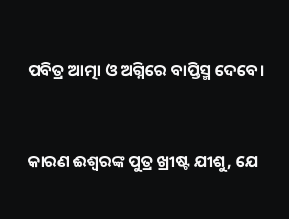ପବିତ୍ର ଆତ୍ମା ଓ ଅଗ୍ନିରେ ବାପ୍ତିସ୍ମ ଦେବେ।


କାରଣ ଈଶ୍ବରଙ୍କ ପୁତ୍ର ଖ୍ରୀଷ୍ଟ ଯୀଶୁ, ଯେ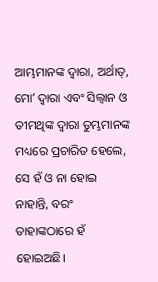ଆମ୍ଭମାନଙ୍କ ଦ୍ୱାରା, ଅର୍ଥାତ୍‍, ମୋʼ ଦ୍ୱାରା ଏବଂ ସିଲ୍ୱାନ ଓ ତୀମଥିଙ୍କ ଦ୍ୱାରା ତୁମ୍ଭମାନଙ୍କ ମଧ୍ୟରେ ପ୍ରଚାରିତ ହେଲେ, ସେ ହଁ ଓ ନା ହୋଇ ନାହାନ୍ତି, ବରଂ ତାହାଙ୍କଠାରେ ହଁ ହୋଇଅଛି।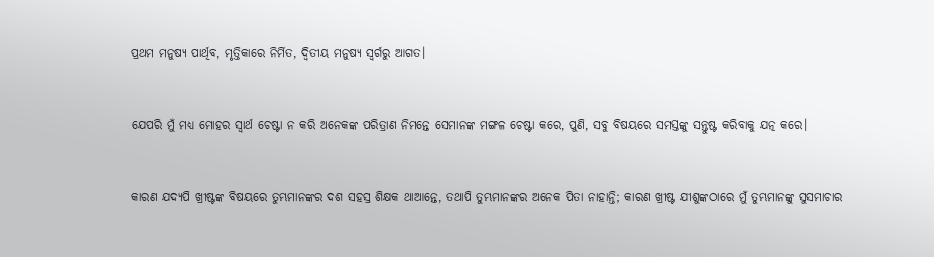ପ୍ରଥମ ମନୁଷ୍ୟ ପାର୍ଥିବ, ମୃତ୍ତିକାରେ ନିର୍ମିତ, ଦ୍ୱିତୀୟ ମନୁଷ୍ୟ ସ୍ୱର୍ଗରୁ ଆଗତ।


ଯେପରି ମୁଁ ମଧ୍ୟ ମୋହର ସ୍ୱାର୍ଥ ଚେଷ୍ଟା ନ କରି ଅନେକଙ୍କ ପରିତ୍ରାଣ ନିମନ୍ତେ ସେମାନଙ୍କ ମଙ୍ଗଳ ଚେଷ୍ଟା କରେ, ପୁଣି, ସବୁ ବିଷୟରେ ସମସ୍ତଙ୍କୁ ସନ୍ତୁଷ୍ଟ କରିବାକୁ ଯତ୍ନ କରେ।


କାରଣ ଯଦ୍ୟପି ଖ୍ରୀଷ୍ଟଙ୍କ ବିଷୟରେ ତୁମ୍ଭମାନଙ୍କର ଦଶ ସହସ୍ର ଶିକ୍ଷକ ଥାଆନ୍ତେ, ତଥାପି ତୁମ୍ଭମାନଙ୍କର ଅନେକ ପିତା ନାହାନ୍ତି; କାରଣ ଖ୍ରୀଷ୍ଟ ଯୀଶୁଙ୍କଠାରେ ମୁଁ ତୁମ୍ଭମାନଙ୍କୁ ସୁସମାଚାର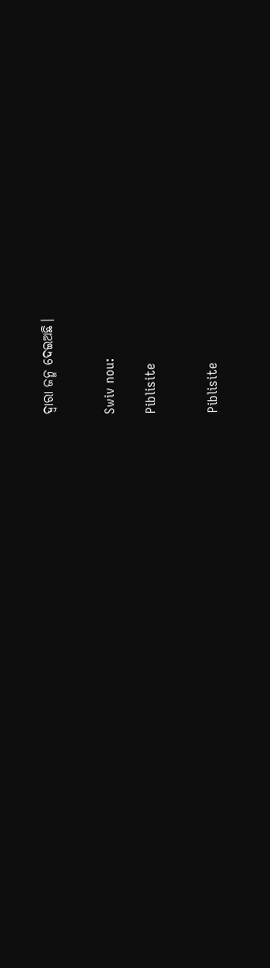ଦ୍ୱାରା ଜନ୍ମ ଦେଇଅଛି।


Swiv nou:

Piblisite


Piblisite